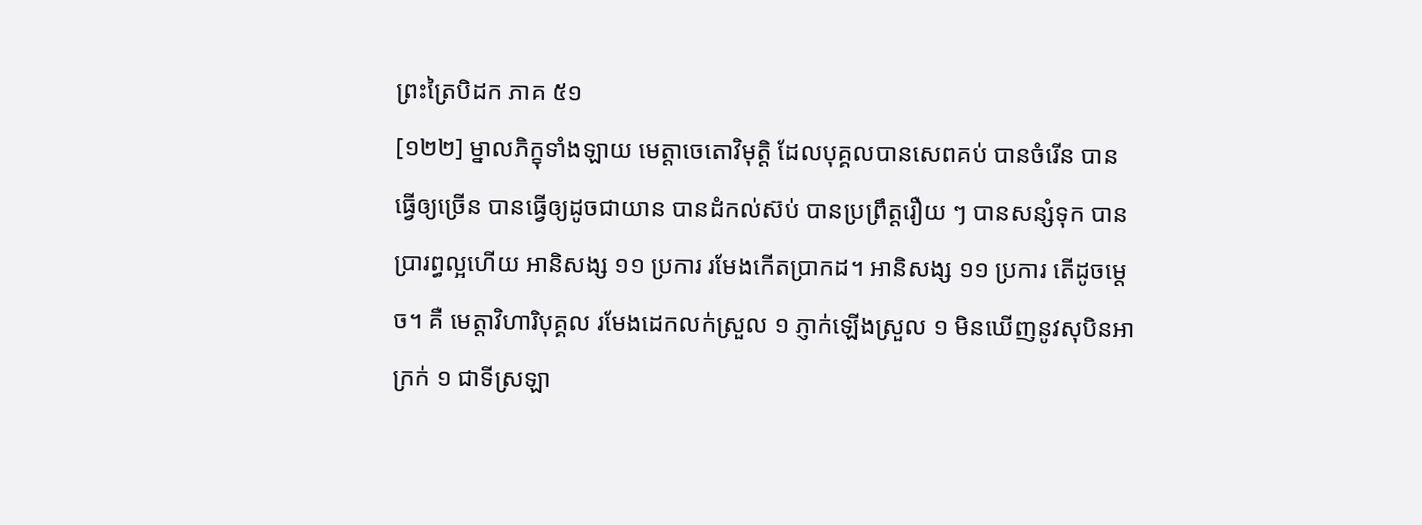ព្រះត្រៃបិដក ភាគ ៥១
[១២២] ម្នាលភិក្ខុទាំងឡាយ មេត្តាចេតោវិមុត្តិ ដែលបុគ្គលបានសេពគប់ បានចំរើន បានធ្វើឲ្យច្រើន បានធ្វើឲ្យដូចជាយាន បានដំកល់ស៊ប់ បានប្រព្រឹត្តរឿយ ៗ បានសន្សំទុក បានប្រារព្ធល្អហើយ អានិសង្ស ១១ ប្រការ រមែងកើតប្រាកដ។ អានិសង្ស ១១ ប្រការ តើដូចម្តេច។ គឺ មេត្តាវិហារិបុគ្គល រមែងដេកលក់ស្រួល ១ ភ្ញាក់ឡើងស្រួល ១ មិនឃើញនូវសុបិនអាក្រក់ ១ ជាទីស្រឡា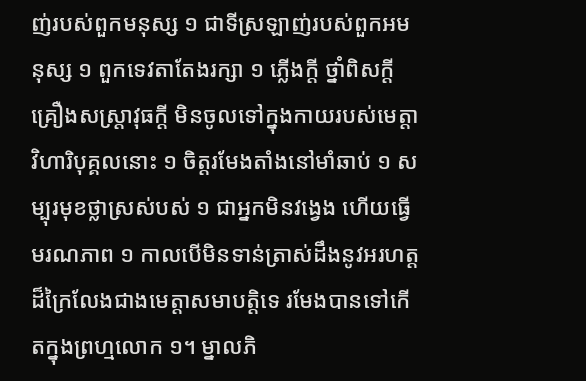ញ់របស់ពួកមនុស្ស ១ ជាទីស្រឡាញ់របស់ពួកអមនុស្ស ១ ពួកទេវតាតែងរក្សា ១ ភ្លើងក្តី ថ្នាំពិសក្តី គ្រឿងសស្រ្តាវុធក្តី មិនចូលទៅក្នុងកាយរបស់មេត្តាវិហារិបុគ្គលនោះ ១ ចិត្តរមែងតាំងនៅមាំឆាប់ ១ សម្បុរមុខថ្លាស្រស់បស់ ១ ជាអ្នកមិនវង្វេង ហើយធ្វើមរណភាព ១ កាលបើមិនទាន់ត្រាស់ដឹងនូវអរហត្តដ៏ក្រៃលែងជាងមេត្តាសមាបត្តិទេ រមែងបានទៅកើតក្នុងព្រហ្មលោក ១។ ម្នាលភិ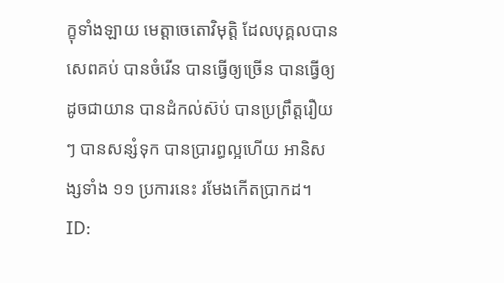ក្ខុទាំងឡាយ មេត្តាចេតោវិមុត្តិ ដែលបុគ្គលបានសេពគប់ បានចំរើន បានធ្វើឲ្យច្រើន បានធ្វើឲ្យដូចជាយាន បានដំកល់ស៊ប់ បានប្រព្រឹត្តរឿយ ៗ បានសន្សំទុក បានប្រារព្ធល្អហើយ អានិសង្សទាំង ១១ ប្រការនេះ រមែងកើតប្រាកដ។
ID: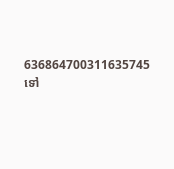636864700311635745
ទៅ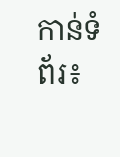កាន់ទំព័រ៖